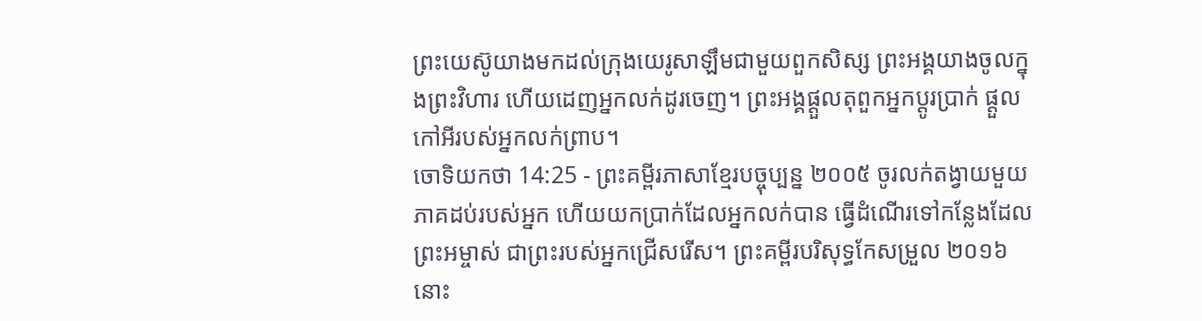ព្រះយេស៊ូយាងមកដល់ក្រុងយេរូសាឡឹមជាមួយពួកសិស្ស ព្រះអង្គយាងចូលក្នុងព្រះវិហារ ហើយដេញអ្នកលក់ដូរចេញ។ ព្រះអង្គផ្ដួលតុពួកអ្នកប្ដូរប្រាក់ ផ្ដួលកៅអីរបស់អ្នកលក់ព្រាប។
ចោទិយកថា 14:25 - ព្រះគម្ពីរភាសាខ្មែរបច្ចុប្បន្ន ២០០៥ ចូរលក់តង្វាយមួយភាគដប់របស់អ្នក ហើយយកប្រាក់ដែលអ្នកលក់បាន ធ្វើដំណើរទៅកន្លែងដែលព្រះអម្ចាស់ ជាព្រះរបស់អ្នកជ្រើសរើស។ ព្រះគម្ពីរបរិសុទ្ធកែសម្រួល ២០១៦ នោះ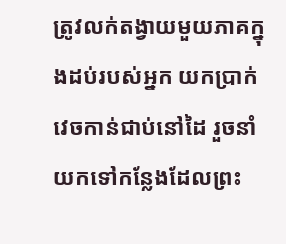ត្រូវលក់តង្វាយមួយភាគក្នុងដប់របស់អ្នក យកប្រាក់វេចកាន់ជាប់នៅដៃ រួចនាំយកទៅកន្លែងដែលព្រះ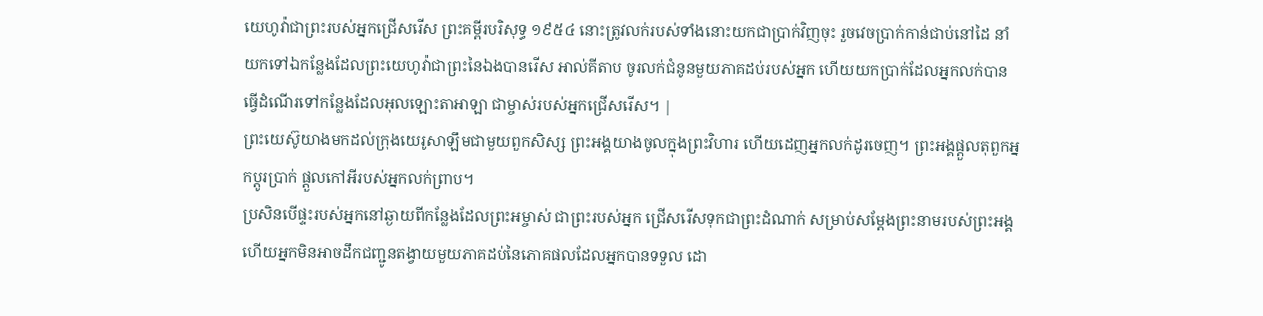យេហូវ៉ាជាព្រះរបស់អ្នកជ្រើសរើស ព្រះគម្ពីរបរិសុទ្ធ ១៩៥៤ នោះត្រូវលក់របស់ទាំងនោះយកជាប្រាក់វិញចុះ រួចវេចប្រាក់កាន់ជាប់នៅដៃ នាំយកទៅឯកន្លែងដែលព្រះយេហូវ៉ាជាព្រះនៃឯងបានរើស អាល់គីតាប ចូរលក់ជំនូនមួយភាគដប់របស់អ្នក ហើយយកប្រាក់ដែលអ្នកលក់បាន ធ្វើដំណើរទៅកន្លែងដែលអុលឡោះតាអាឡា ជាម្ចាស់របស់អ្នកជ្រើសរើស។ |
ព្រះយេស៊ូយាងមកដល់ក្រុងយេរូសាឡឹមជាមួយពួកសិស្ស ព្រះអង្គយាងចូលក្នុងព្រះវិហារ ហើយដេញអ្នកលក់ដូរចេញ។ ព្រះអង្គផ្ដួលតុពួកអ្នកប្ដូរប្រាក់ ផ្ដួលកៅអីរបស់អ្នកលក់ព្រាប។
ប្រសិនបើផ្ទះរបស់អ្នកនៅឆ្ងាយពីកន្លែងដែលព្រះអម្ចាស់ ជាព្រះរបស់អ្នក ជ្រើសរើសទុកជាព្រះដំណាក់ សម្រាប់សម្តែងព្រះនាមរបស់ព្រះអង្គ ហើយអ្នកមិនអាចដឹកជញ្ជូនតង្វាយមួយភាគដប់នៃភោគផលដែលអ្នកបានទទួល ដោ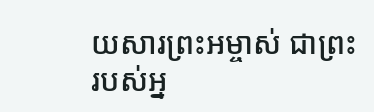យសារព្រះអម្ចាស់ ជាព្រះរបស់អ្ន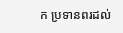ក ប្រទានពរដល់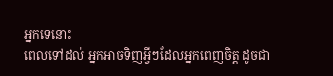អ្នកទេនោះ
ពេលទៅដល់ អ្នកអាចទិញអ្វីៗដែលអ្នកពេញចិត្ត ដូចជា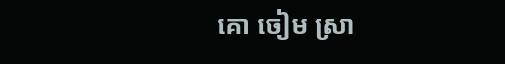គោ ចៀម ស្រា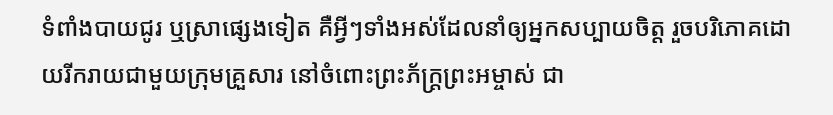ទំពាំងបាយជូរ ឬស្រាផ្សេងទៀត គឺអ្វីៗទាំងអស់ដែលនាំឲ្យអ្នកសប្បាយចិត្ត រួចបរិភោគដោយរីករាយជាមួយក្រុមគ្រួសារ នៅចំពោះព្រះភ័ក្ត្រព្រះអម្ចាស់ ជា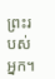ព្រះរបស់អ្នក។